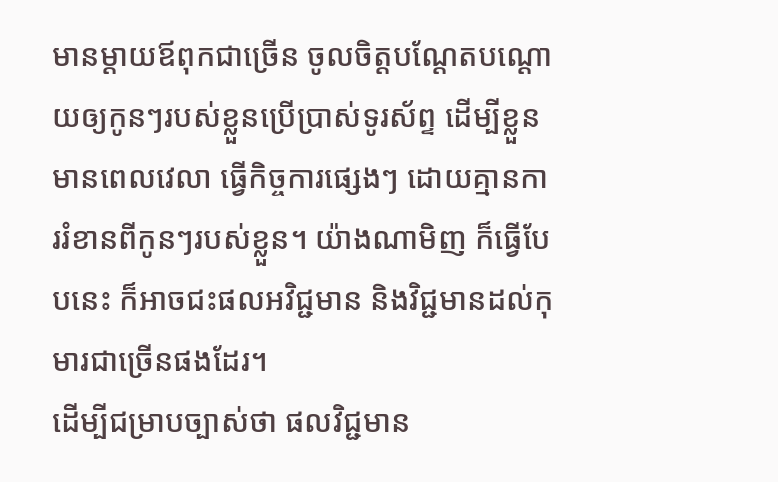មានម្ដាយឪពុកជាច្រើន ចូលចិត្តបណ្ដែតបណ្ដោយឲ្យកូនៗរបស់ខ្លួនប្រើប្រាស់ទូរស័ព្ទ ដើម្បីខ្លួនមានពេលវេលា ធ្វើកិច្ចការផ្សេងៗ ដោយគ្មានការរំខានពីកូនៗរបស់ខ្លួន។ យ៉ាងណាមិញ ក៏ធ្វើបែបនេះ ក៏អាចជះផលអវិជ្ជមាន និងវិជ្ជមានដល់កុមារជាច្រើនផងដែរ។
ដើម្បីជម្រាបច្បាស់ថា ផលវិជ្ជមាន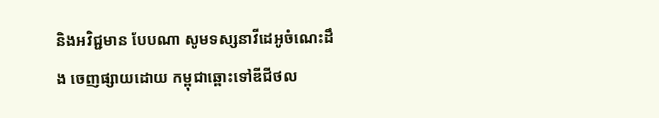និងអវិជ្ជមាន បែបណា សូមទស្សនាវីដេអូចំណេះដឹង ចេញផ្សាយដោយ កម្ពុជាឆ្ពោះទៅឌីជីថល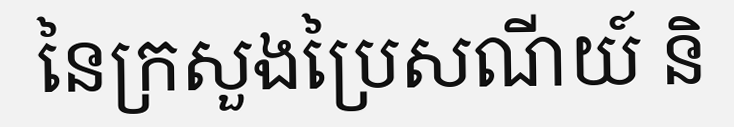នៃក្រសួងប្រៃសណីយ៍ និ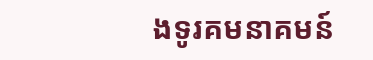ងទូរគមនាគមន៍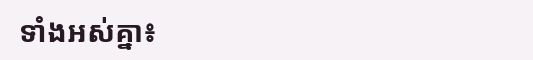ទាំងអស់គ្នា៖